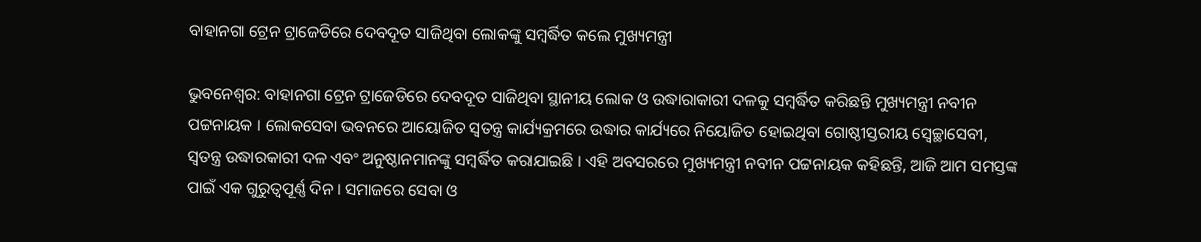ବାହାନଗା ଟ୍ରେନ ଟ୍ରାଜେଡିରେ ଦେବଦୂତ ସାଜିଥିବା ଲୋକଙ୍କୁ ସମ୍ବର୍ଦ୍ଧିତ କଲେ ମୁଖ୍ୟମନ୍ତ୍ରୀ

ଭୁବନେଶ୍ୱର: ବାହାନଗା ଟ୍ରେନ ଟ୍ରାଜେଡିରେ ଦେବଦୂତ ସାଜିଥିବା ସ୍ଥାନୀୟ ଲୋକ ଓ ଉଦ୍ଧାରାକାରୀ ଦଳକୁ ସମ୍ବର୍ଦ୍ଧିତ କରିଛନ୍ତି ମୁଖ୍ୟମନ୍ତ୍ରୀ ନବୀନ ପଟ୍ଟନାୟକ । ଲୋକସେବା ଭବନରେ ଆୟୋଜିତ ସ୍ବତନ୍ତ୍ର କାର୍ଯ୍ୟକ୍ରମରେ ଉଦ୍ଧାର କାର୍ଯ୍ୟରେ ନିୟୋଜିତ ହୋଇଥିବା ଗୋଷ୍ଠୀସ୍ତରୀୟ ସ୍ବେଚ୍ଛାସେବୀ, ସ୍ବତନ୍ତ୍ର ଉଦ୍ଧାରକାରୀ ଦଳ ଏବଂ ଅନୁଷ୍ଠାନମାନଙ୍କୁ ସମ୍ବର୍ଦ୍ଧିତ କରାଯାଇଛି । ଏହି ଅବସରରେ ମୁଖ୍ୟମନ୍ତ୍ରୀ ନବୀନ ପଟ୍ଟନାୟକ କହିଛନ୍ତି, ଆଜି ଆମ ସମସ୍ତଙ୍କ ପାଇଁ ଏକ ଗୁରୁତ୍ୱପୂର୍ଣ୍ଣ ଦିନ । ସମାଜରେ ସେବା ଓ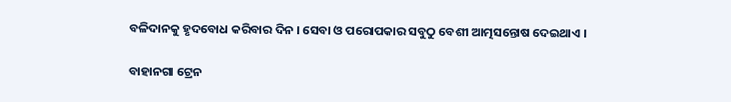ବଳିଦାନକୁ ହୃଦବୋଧ କରିବାର ଦିନ । ସେବା ଓ ପରୋପକାର ସବୁଠୁ ବେଶୀ ଆତ୍ମସନ୍ତୋଷ ଦେଇଥାଏ ।

ବାହାନଗା ଟ୍ରେନ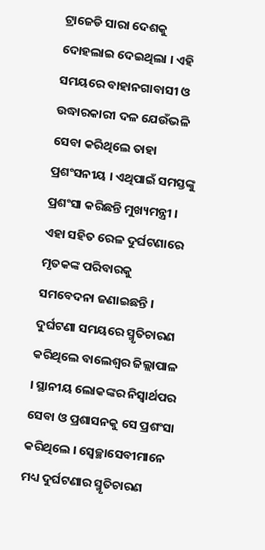ଟ୍ରାଜେଡି ସାରା ଦେଶକୁ ଦୋହଲାଇ ଦେଇଥିଲା । ଏହି ସମୟରେ ବାହାନଗାବାସୀ ଓ ଉଦ୍ଧାରକାରୀ ଦଳ ଯେଉଁଭଳି ସେବା କରିଥିଲେ ତାହା ପ୍ରଶଂସନୀୟ । ଏଥିପାଇଁ ସମସ୍ତଙ୍କୁ ପ୍ରଶଂସା କରିଛନ୍ତି ମୁଖ୍ୟମନ୍ତ୍ରୀ । ଏହା ସହିତ ରେଳ ଦୁର୍ଘଟଣାରେ ମୃତକଙ୍କ ପରିବାରକୁ ସମବେଦନା ଜଣାଇଛନ୍ତି । ଦୁର୍ଘଟଣା ସମୟରେ ସ୍ମୃତିଚାରଣ କରିଥିଲେ ବାଲେଶ୍ବର ଜିଲ୍ଲାପାଳ । ସ୍ଥାନୀୟ ଲୋକଙ୍କର ନିସ୍ବାର୍ଥପର ସେବା ଓ ପ୍ରଶାସନକୁ ସେ ପ୍ରଶଂସା କରିଥିଲେ । ସ୍ୱେଚ୍ଛାସେବୀମାନେ ମଧ୍ୟ ଦୁର୍ଘଟଣାର ସ୍ମୃତିଚାରଣ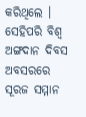କରିଥିଲେ । ସେହିପରି ବିଶ୍ବ ଅଙ୍ଗଦାନ ଦିବସ ଅବସରରେ ସୂରଜ ସମ୍ମାନ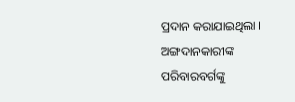ପ୍ରଦାନ କରାଯାଇଥିଲା । ଅଙ୍ଗଦାନକାରୀଙ୍କ ପରିବାରବର୍ଗଙ୍କୁ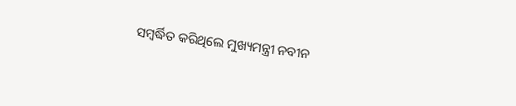ସମ୍ବର୍ଦ୍ଧିତ କରିଥିଲେ ମୁଖ୍ୟମନ୍ତ୍ରୀ ନବୀନ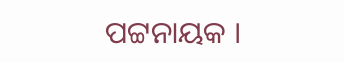ପଟ୍ଟନାୟକ ।